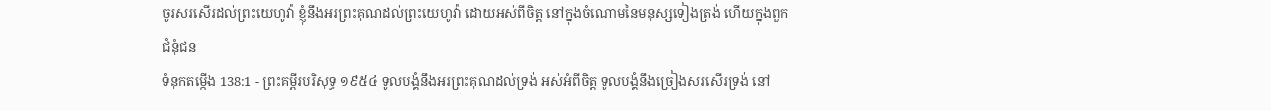ចូរសរសើរដល់ព្រះយេហូវ៉ា ខ្ញុំនឹងអរព្រះគុណដល់ព្រះយេហូវ៉ា ដោយអស់ពីចិត្ត នៅក្នុងចំណោមនៃមនុស្សទៀងត្រង់ ហើយក្នុងពួកជំនុំជន
ទំនុកតម្កើង 138:1 - ព្រះគម្ពីរបរិសុទ្ធ ១៩៥៤ ទូលបង្គំនឹងអរព្រះគុណដល់ទ្រង់ អស់អំពីចិត្ត ទូលបង្គំនឹងច្រៀងសរសើរទ្រង់ នៅ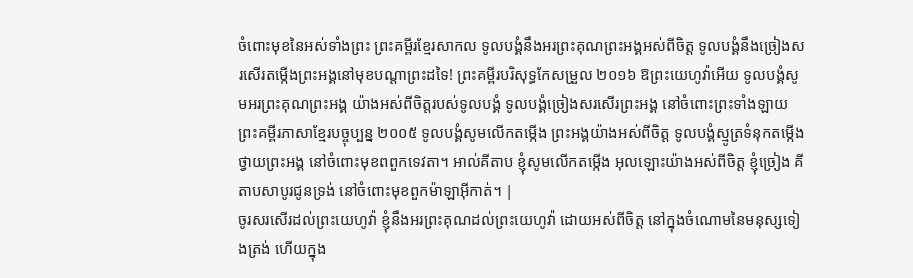ចំពោះមុខនៃអស់ទាំងព្រះ ព្រះគម្ពីរខ្មែរសាកល ទូលបង្គំនឹងអរព្រះគុណព្រះអង្គអស់ពីចិត្ត ទូលបង្គំនឹងច្រៀងសរសើរតម្កើងព្រះអង្គនៅមុខបណ្ដាព្រះដទៃ! ព្រះគម្ពីរបរិសុទ្ធកែសម្រួល ២០១៦ ឱព្រះយេហូវ៉ាអើយ ទូលបង្គំសូមអរព្រះគុណព្រះអង្គ យ៉ាងអស់ពីចិត្តរបស់ទូលបង្គំ ទូលបង្គំច្រៀងសរសើរព្រះអង្គ នៅចំពោះព្រះទាំងឡាយ ព្រះគម្ពីរភាសាខ្មែរបច្ចុប្បន្ន ២០០៥ ទូលបង្គំសូមលើកតម្កើង ព្រះអង្គយ៉ាងអស់ពីចិត្ត ទូលបង្គំស្មូត្រទំនុកតម្កើង ថ្វាយព្រះអង្គ នៅចំពោះមុខពពួកទេវតា។ អាល់គីតាប ខ្ញុំសូមលើកតម្កើង អុលឡោះយ៉ាងអស់ពីចិត្ត ខ្ញុំច្រៀង គីតាបសាបូរជូនទ្រង់ នៅចំពោះមុខពួកម៉ាឡាអ៊ីកាត់។ |
ចូរសរសើរដល់ព្រះយេហូវ៉ា ខ្ញុំនឹងអរព្រះគុណដល់ព្រះយេហូវ៉ា ដោយអស់ពីចិត្ត នៅក្នុងចំណោមនៃមនុស្សទៀងត្រង់ ហើយក្នុង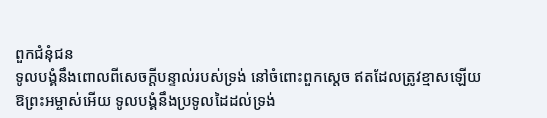ពួកជំនុំជន
ទូលបង្គំនឹងពោលពីសេចក្ដីបន្ទាល់របស់ទ្រង់ នៅចំពោះពួកស្តេច ឥតដែលត្រូវខ្មាសឡើយ
ឱព្រះអម្ចាស់អើយ ទូលបង្គំនឹងប្រទូលដៃដល់ទ្រង់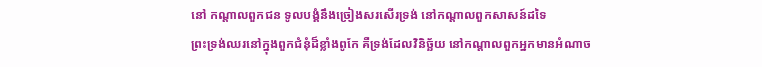នៅ កណ្តាលពួកជន ទូលបង្គំនឹងច្រៀងសរសើរទ្រង់ នៅកណ្តាលពួកសាសន៍ដទៃ
ព្រះទ្រង់ឈរនៅក្នុងពួកជំនុំដ៏ខ្លាំងពូកែ គឺទ្រង់ដែលវិនិច្ឆ័យ នៅកណ្តាលពួកអ្នកមានអំណាច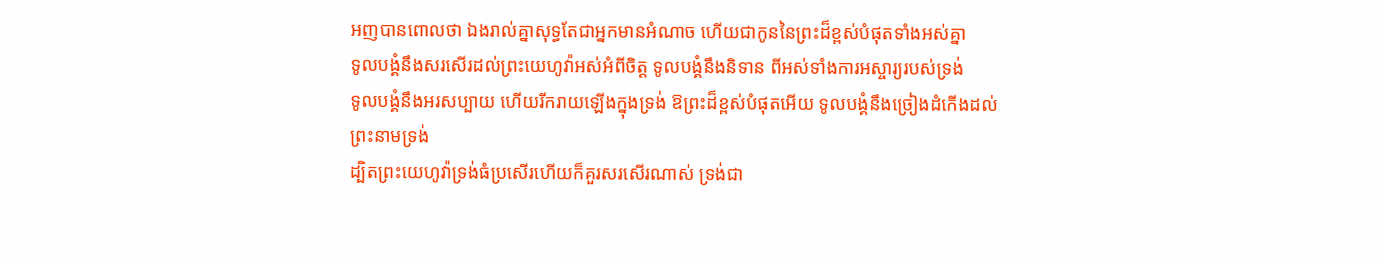អញបានពោលថា ឯងរាល់គ្នាសុទ្ធតែជាអ្នកមានអំណាច ហើយជាកូននៃព្រះដ៏ខ្ពស់បំផុតទាំងអស់គ្នា
ទូលបង្គំនឹងសរសើរដល់ព្រះយេហូវ៉ាអស់អំពីចិត្ត ទូលបង្គំនឹងនិទាន ពីអស់ទាំងការអស្ចារ្យរបស់ទ្រង់
ទូលបង្គំនឹងអរសប្បាយ ហើយរីករាយឡើងក្នុងទ្រង់ ឱព្រះដ៏ខ្ពស់បំផុតអើយ ទូលបង្គំនឹងច្រៀងដំកើងដល់ព្រះនាមទ្រង់
ដ្បិតព្រះយេហូវ៉ាទ្រង់ធំប្រសើរហើយក៏គួរសរសើរណាស់ ទ្រង់ជា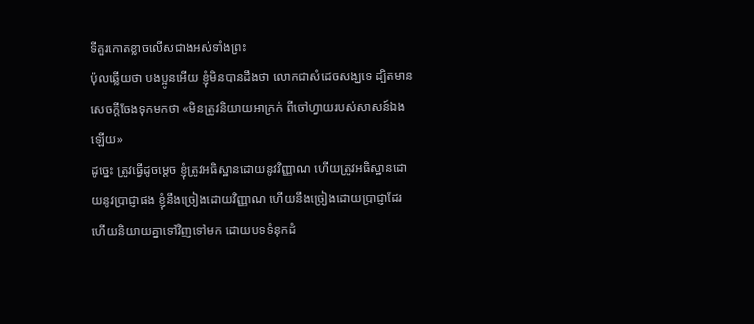ទីគួរកោតខ្លាចលើសជាងអស់ទាំងព្រះ
ប៉ុលឆ្លើយថា បងប្អូនអើយ ខ្ញុំមិនបានដឹងថា លោកជាសំដេចសង្ឃទេ ដ្បិតមានសេចក្ដីចែងទុកមកថា «មិនត្រូវនិយាយអាក្រក់ ពីចៅហ្វាយរបស់សាសន៍ឯងឡើយ»
ដូច្នេះ ត្រូវធ្វើដូចម្តេច ខ្ញុំត្រូវអធិស្ឋានដោយនូវវិញ្ញាណ ហើយត្រូវអធិស្ឋានដោយនូវប្រាជ្ញាផង ខ្ញុំនឹងច្រៀងដោយវិញ្ញាណ ហើយនឹងច្រៀងដោយប្រាជ្ញាដែរ
ហើយនិយាយគ្នាទៅវិញទៅមក ដោយបទទំនុកដំ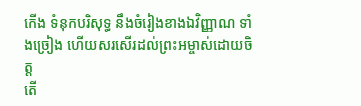កើង ទំនុកបរិសុទ្ធ នឹងចំរៀងខាងឯវិញ្ញាណ ទាំងច្រៀង ហើយសរសើរដល់ព្រះអម្ចាស់ដោយចិត្ត
តើ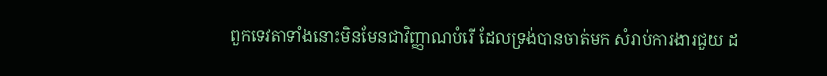ពួកទេវតាទាំងនោះមិនមែនជាវិញ្ញាណបំរើ ដែលទ្រង់បានចាត់មក សំរាប់ការងារជួយ ដ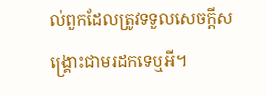ល់ពួកដែលត្រូវទទួលសេចក្ដីសង្គ្រោះជាមរដកទេឬអី។